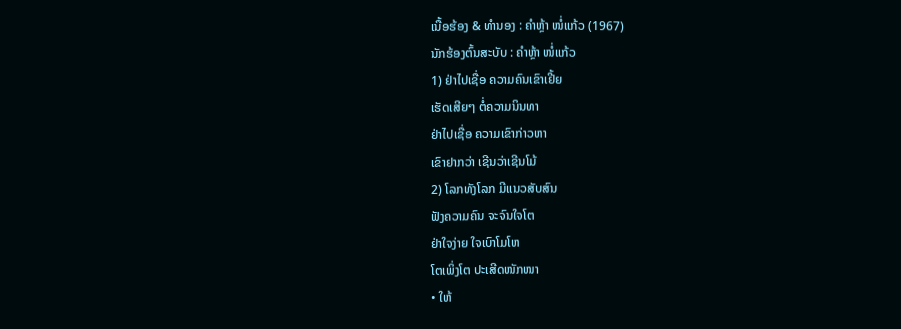ເນື້ອຮ້ອງ & ທຳນອງ : ຄຳຫຼ້າ ໜໍ່ແກ້ວ (1967)
ນັກຮ້ອງຕົ້ນສະບັບ : ຄຳຫຼ້າ ໜໍ່ແກ້ວ
1) ຢ່າໄປເຊື່ອ ຄວາມຄົນເຂົາເຢີ້ຍ
ເຮັດເສີຍໆ ຕໍ່ຄວາມນິນທາ
ຢ່າໄປເຊື່ອ ຄວາມເຂົາກ່າວຫາ
ເຂົາຢາກວ່າ ເຊີນວ່າເຊີນໂມ້
2) ໂລກທັງໂລກ ມີແນວສັບສົນ
ຟັງຄວາມຄົນ ຈະຈົນໃຈໂຕ
ຢ່າໃຈງ່າຍ ໃຈເບົາໂມໂຫ
ໂຕເພິ່ງໂຕ ປະເສີດໜັກໜາ
• ໃຫ້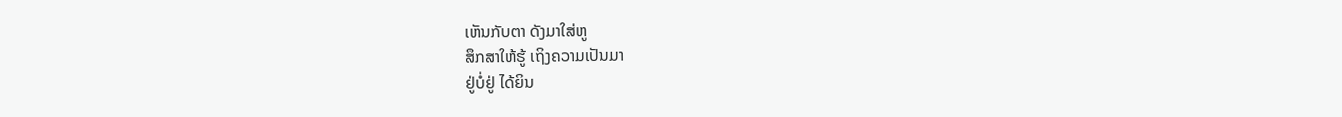ເຫັນກັບຕາ ດັງມາໃສ່ຫູ
ສຶກສາໃຫ້ຮູ້ ເຖິງຄວາມເປັນມາ
ຢູ່ບໍ່ຢູ່ ໄດ້ຍິນ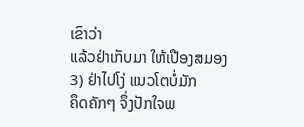ເຂົາວ່າ
ແລ້ວຢ່າເກັບມາ ໃຫ້ເປືອງສມອງ
3) ຢ່າໄປໂງ່ ແນວໂຕບໍ່ມັກ
ຄຶດຄັກໆ ຈຶ່ງປັກໃຈພ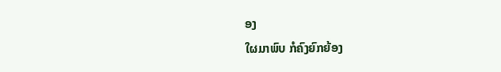ອງ
ໃຜມາພົບ ກໍຄົງຍົກຍ້ອງ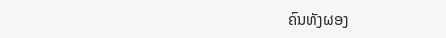ຄົນທັງຜອງ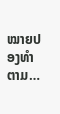ໝາຍປອງທຳຕາມ…